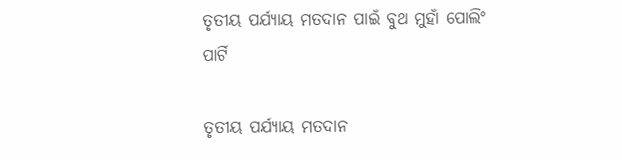ତୃତୀୟ ପର୍ଯ୍ୟାୟ ମତଦାନ ପାଇଁ ବୁଥ ମୁହାଁ ପୋଲିଂ ପାର୍ଟି

ତୃତୀୟ ପର୍ଯ୍ୟାୟ ମତଦାନ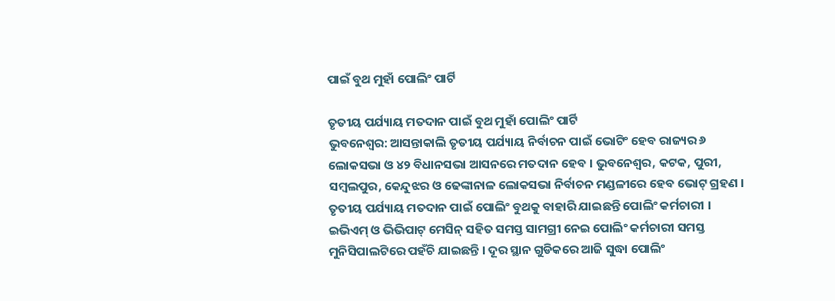ପାଇଁ ବୁଥ ମୁହାଁ ପୋଲିଂ ପାର୍ଟି

ତୃତୀୟ ପର୍ଯ୍ୟାୟ ମତଦାନ ପାଇଁ ବୁଥ ମୁହାଁ ପୋଲିଂ ପାର୍ଟି
ଭୁବନେଶ୍ୱର: ଆସନ୍ତାକାଲି ତୃତୀୟ ପର୍ଯ୍ୟାୟ ନିର୍ବାଚନ ପାଇଁ ଭୋଟିଂ ହେବ ରାଜ୍ୟର ୬ ଲୋକସଭା ଓ ୪୨ ବିଧାନସଭା ଆସନରେ ମତଦାନ ହେବ । ଭୁବନେଶ୍ୱର, କଟକ, ପୁରୀ, ସମ୍ବଲପୁର, କେନ୍ଦୁଝର ଓ ଢେଙ୍କାନାଳ ଲୋକସଭା ନିର୍ବାଚନ ମଣ୍ଡଳୀରେ ହେବ ଭୋଟ୍ ଗ୍ରହଣ । ତୃତୀୟ ପର୍ଯ୍ୟାୟ ମତଦାନ ପାଇଁ ପୋଲିଂ ବୁଥକୁ ବାହାରି ଯାଇଛନ୍ତି ପୋଲିଂ କର୍ମଚାରୀ । ଇଭିଏମ୍ ଓ ଭିଭିପାଟ୍ ମେସିନ୍ ସହିତ ସମସ୍ତ ସାମଗ୍ରୀ ନେଇ ପୋଲିଂ କର୍ମଚାରୀ ସମସ୍ତ ମୁନିସିପାଲଟିରେ ପହଁଚି ଯାଇଛନ୍ତି । ଦୂର ସ୍ଥାନ ଗୁଡିକରେ ଆଜି ସୁଦ୍ଧା ପୋଲିଂ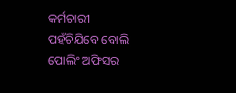କର୍ମଚାରୀ ପହଁଚିଯିବେ ବୋଲି ପୋଲିଂ ଅଫିସର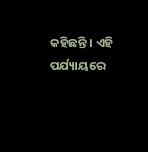କହିଛନ୍ତି । ଏହି ପର୍ଯ୍ୟାୟରେ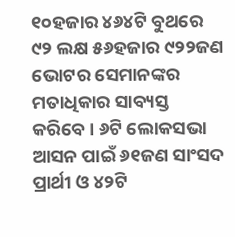୧୦ହଜାର ୪୬୪ଟି ବୁଥରେ ୯୨ ଲକ୍ଷ ୫୬ହଜାର ୯୨୨ଜଣ ଭୋଟର ସେମାନଙ୍କର ମତାଧିକାର ସାବ୍ୟସ୍ତ କରିବେ । ୬ଟି ଲୋକସଭା ଆସନ ପାଇଁ ୬୧ଜଣ ସାଂସଦ ପ୍ରାର୍ଥୀ ଓ ୪୨ଟି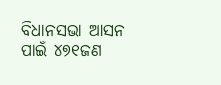ବିଧାନସଭା ଆସନ ପାଇଁ ୪୭୧ଜଣ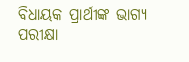ବିଧାୟକ ପ୍ରାର୍ଥୀଙ୍କ ଭାଗ୍ୟ ପରୀକ୍ଷା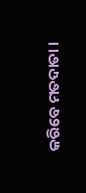କରିବେ ମତଦାତା ।